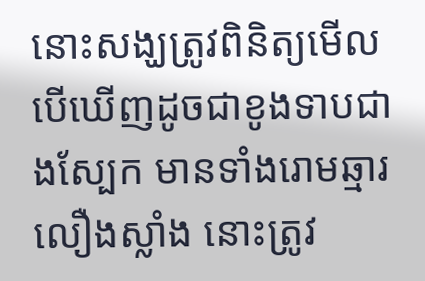នោះសង្ឃត្រូវពិនិត្យមើល បើឃើញដូចជាខូងទាបជាងស្បែក មានទាំងរោមឆ្មារលឿងស្លាំង នោះត្រូវ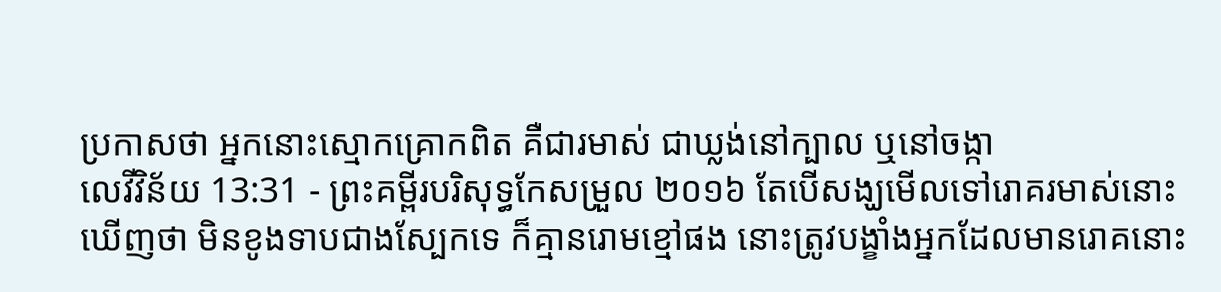ប្រកាសថា អ្នកនោះស្មោកគ្រោកពិត គឺជារមាស់ ជាឃ្លង់នៅក្បាល ឬនៅចង្កា
លេវីវិន័យ 13:31 - ព្រះគម្ពីរបរិសុទ្ធកែសម្រួល ២០១៦ តែបើសង្ឃមើលទៅរោគរមាស់នោះឃើញថា មិនខូងទាបជាងស្បែកទេ ក៏គ្មានរោមខ្មៅផង នោះត្រូវបង្ខាំងអ្នកដែលមានរោគនោះ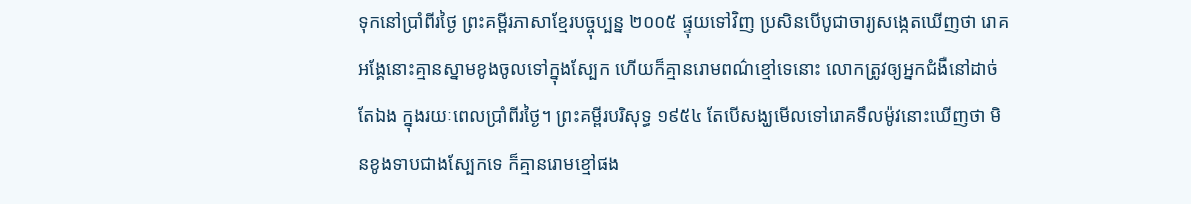ទុកនៅប្រាំពីរថ្ងៃ ព្រះគម្ពីរភាសាខ្មែរបច្ចុប្បន្ន ២០០៥ ផ្ទុយទៅវិញ ប្រសិនបើបូជាចារ្យសង្កេតឃើញថា រោគអង្គែនោះគ្មានស្នាមខូងចូលទៅក្នុងស្បែក ហើយក៏គ្មានរោមពណ៌ខ្មៅទេនោះ លោកត្រូវឲ្យអ្នកជំងឺនៅដាច់តែឯង ក្នុងរយៈពេលប្រាំពីរថ្ងៃ។ ព្រះគម្ពីរបរិសុទ្ធ ១៩៥៤ តែបើសង្ឃមើលទៅរោគទឹលម៉ូវនោះឃើញថា មិនខូងទាបជាងស្បែកទេ ក៏គ្មានរោមខ្មៅផង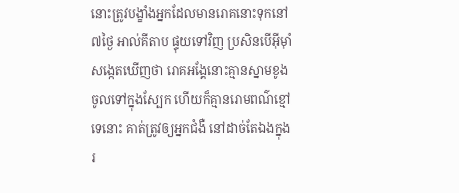នោះត្រូវបង្ខាំងអ្នកដែលមានរោគនោះទុកនៅ៧ថ្ងៃ អាល់គីតាប ផ្ទុយទៅវិញ ប្រសិនបើអ៊ីមុាំសង្កេតឃើញថា រោគអង្គែនោះគ្មានស្នាមខូងចូលទៅក្នុងស្បែក ហើយក៏គ្មានរោមពណ៌ខ្មៅទេនោះ គាត់ត្រូវឲ្យអ្នកជំងឺ នៅដាច់តែឯងក្នុងរ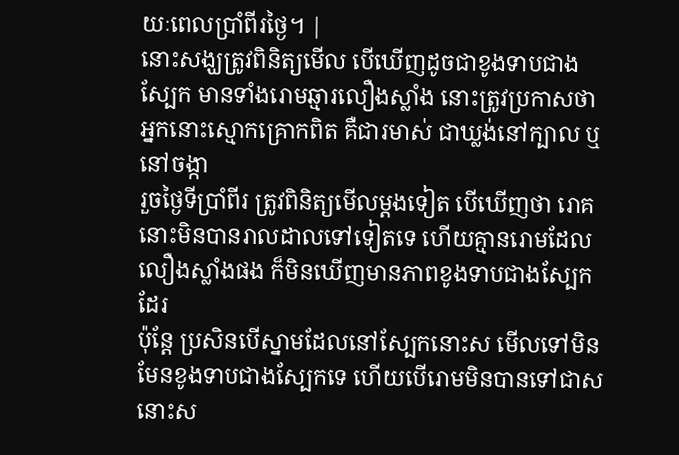យៈពេលប្រាំពីរថ្ងៃ។ |
នោះសង្ឃត្រូវពិនិត្យមើល បើឃើញដូចជាខូងទាបជាងស្បែក មានទាំងរោមឆ្មារលឿងស្លាំង នោះត្រូវប្រកាសថា អ្នកនោះស្មោកគ្រោកពិត គឺជារមាស់ ជាឃ្លង់នៅក្បាល ឬនៅចង្កា
រួចថ្ងៃទីប្រាំពីរ ត្រូវពិនិត្យមើលម្តងទៀត បើឃើញថា រោគនោះមិនបានរាលដាលទៅទៀតទេ ហើយគ្មានរោមដែលលឿងស្លាំងផង ក៏មិនឃើញមានភាពខូងទាបជាងស្បែកដែរ
ប៉ុន្តែ ប្រសិនបើស្នាមដែលនៅស្បែកនោះស មើលទៅមិនមែនខូងទាបជាងស្បែកទេ ហើយបើរោមមិនបានទៅជាស នោះស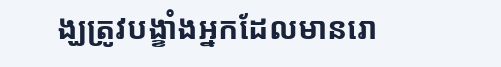ង្ឃត្រូវបង្ខាំងអ្នកដែលមានរោ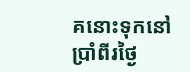គនោះទុកនៅប្រាំពីរថ្ងៃ